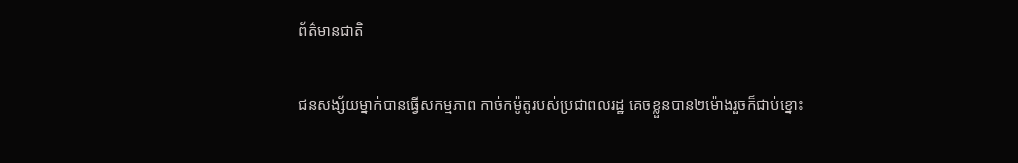ព័ត៌មានជាតិ

ជនសង្ស័យម្នាក់បានធ្វើសកម្មភាព កាច់កម៉ូតូរបស់ប្រជាពលរដ្ឋ គេចខ្លួនបាន២ម៉ោងរួចក៏ជាប់ខ្នោះ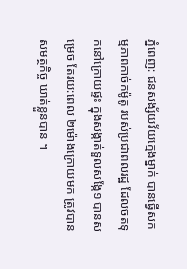ភ្នំពេញ: ជនសង្ស័យវ័យក្មេងម្នាក់ បានធ្វើសកម្មភាពកាច់កម៉ូតូ របស់ប្រជាពលរដ្ឋ ដែលចតទុកនៅក្រោយផ្ទះ ក្នុងសង្កាត់ទួលសង្កែ១ បានសម្រេច តែរយ:ពេល ២ម៉ោងក្រោយមក ត្រូវបានសមត្ថកិច្ច ឃាត់ខ្លួនបាន ។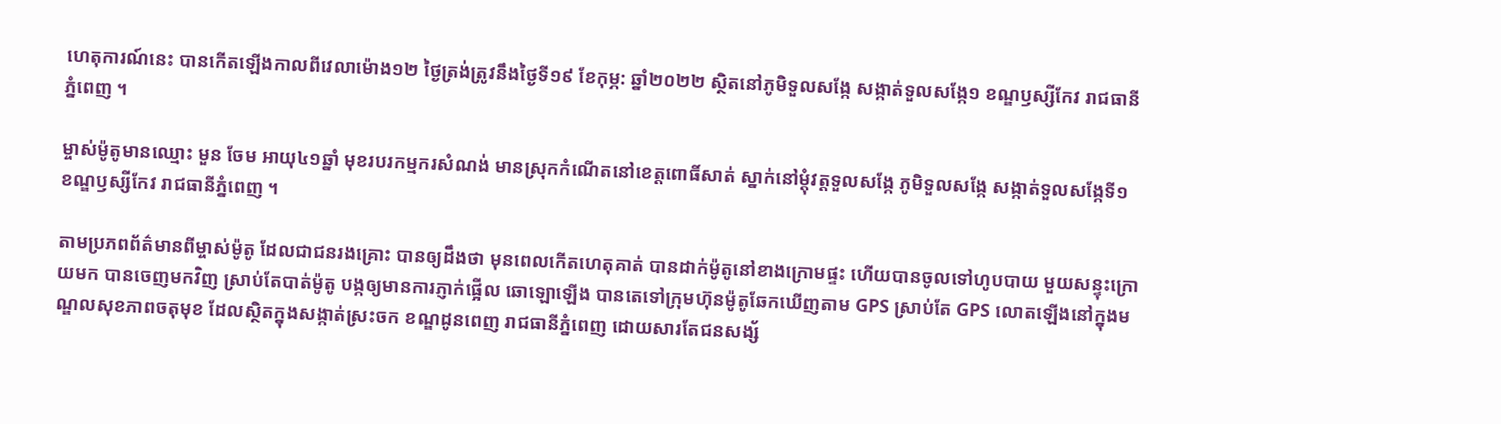ហេតុការណ៍នេះ បានកើតឡើងកាលពីវេលាម៉ោង១២ ថ្ងៃត្រង់ត្រូវនឹងថ្ងៃទី១៩ ខែកុម្ភ: ឆ្នាំ២០២២ ស្ថិតនៅភូមិទួលសង្កែ សង្កាត់ទួលសង្កែ១ ខណ្ឌឫស្សីកែវ រាជធានីភ្នំពេញ ។

ម្ចាស់ម៉ូតូមានឈ្មោះ មួន ចែម អាយុ៤១ឆ្នាំ មុខរបរកម្មករសំណង់ មានស្រុកកំណើតនៅខេត្តពោធិ៍សាត់ ស្នាក់នៅម្តុំវត្តទួលសង្កែ ភូមិទួលសង្កែ សង្កាត់ទួលសង្កែទី១ ខណ្ឌឫស្សីកែវ រាជធានីភ្នំពេញ ។

តាមប្រភពព័ត៌មានពីម្ចាស់ម៉ូតូ ដែលជាជនរងគ្រោះ បានឲ្យដឹងថា មុនពេលកើតហេតុគាត់ បានដាក់ម៉ូតូនៅខាងក្រោមផ្ទះ ហើយបានចូលទៅហូបបាយ មួយសន្ទុះក្រោយមក បានចេញមកវិញ ស្រាប់តែបាត់ម៉ូតូ បង្កឲ្យមានការភ្ញាក់ផ្អើល ឆោឡោឡើង បានតេទៅក្រុមហ៊ុនម៉ូតូឆែកឃើញតាម GPS ស្រាប់តែ GPS លោតឡើងនៅក្នុងមណ្ឌលសុខភាពចតុមុខ ដែលស្ថិតក្នុងសង្កាត់ស្រះចក ខណ្ឌដូនពេញ រាជធានីភ្នំពេញ ដោយសារតែជនសង្ស័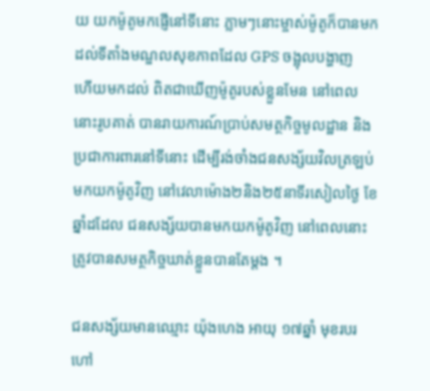យ យកម៉ូតូមកផ្ញើនៅទីនោះ ភ្លាមៗនោះម្ចាស់ម៉ូតូក៏បានមកដល់ទីតាំងមណ្ឌលសុខភាពដែល GPS ចង្អុលបង្ហាញ
ហើយមកដល់ ពិតជាឃើញម៉ូតូរបស់ខ្លួនមែន នៅពេលនោះរូបគាត់ បានរាយការណ៍ប្រាប់សមត្ថកិច្ចមូលដ្ឋាន និងប្រជាការពារនៅទីនោះ ដើម្បីរង់ចាំងជនសង្ស័យវិលត្រឡប់មកយកម៉ូតូវិញ នៅវេលាម៉ោង២និង២៥នាទីរសៀលថ្ងៃ ខែឆ្នាំដដែល ជនសង្ស័យបានមកយកម៉ូតូវិញ នៅពេលនោះត្រូវបានសមត្ថកិច្ចឃាត់ខ្លួនបានតែម្ដង ។

ជនសង្ស័យមានឈ្មោះ យ៉ុងហេង អាយុ ១៧ឆ្នាំ មុខរបរ ហៅ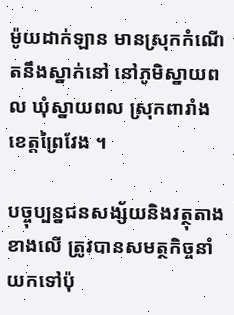ម៉ូយដាក់ឡាន មានស្រុកកំណើតនឹងស្នាក់នៅ នៅភូមិស្នាយពល ឃុំស្នាយពល ស្រុកពារាំង ខេត្តព្រៃវែង ។

បច្ចុប្បន្នជនសង្ស័យនិងវត្ថុតាងខាងលើ ត្រូវបានសមត្ថកិច្ចនាំយកទៅប៉ុ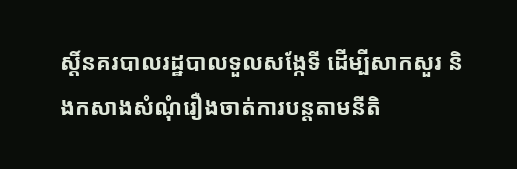ស្តិ៍នគរបាលរដ្ឋបាលទួលសង្កែទី ដើម្បីសាកសួរ និងកសាងសំណុំរឿងចាត់ការបន្តតាមនីតិ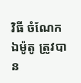វិធី ចំណែកឯម៉ូតូ ត្រូវបាន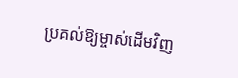ប្រគល់ឱ្យម្ចាស់ដើមវិញ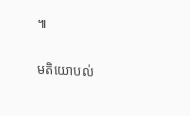៕

មតិយោបល់